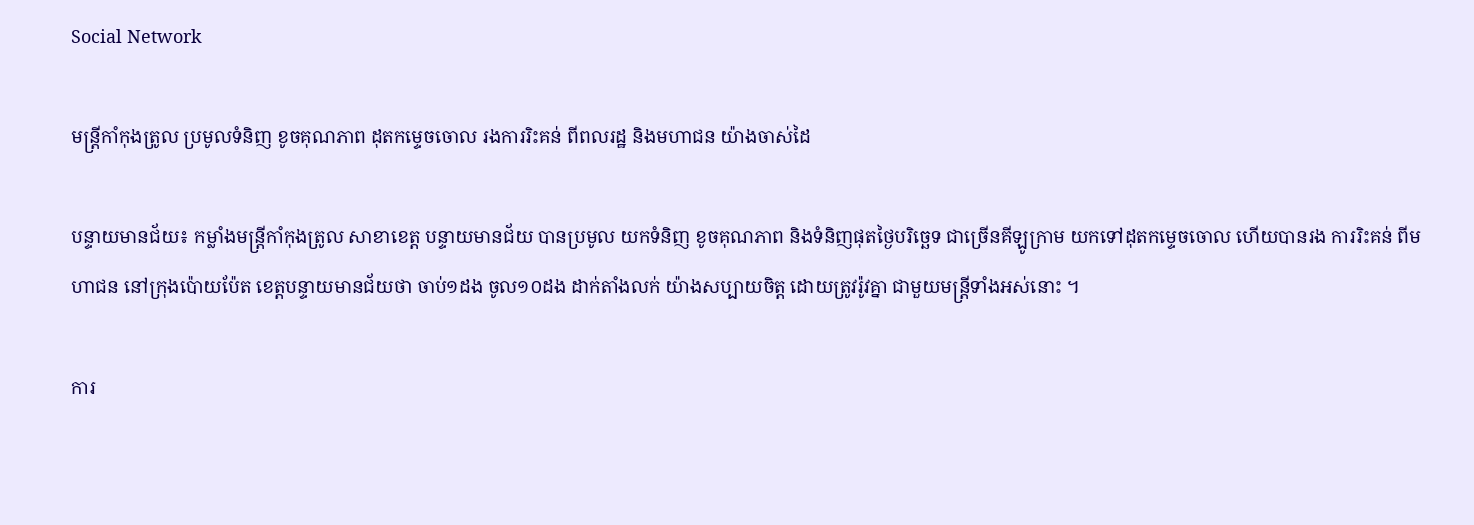Social Network

មន្ត្រីកាំកុងត្រូល ប្រមូលទំនិញ ខូចគុណភាព ដុតកម្ទេចចោល រងការរិះគន់ ពីពលរដ្ឋ និងមហាជន យ៉ាងចាស់ដៃ

បន្ទាយមានជ័យ៖ កម្លាំងមន្ត្រីកាំកុងត្រូល សាខាខេត្ត បន្ទាយមានជ័យ បានប្រមូល យកទំនិញ ខូចគុណភាព និងទំនិញផុតថ្ងៃបរិច្ឆេទ ជាច្រើនគីឡូក្រាម យកទៅដុតកម្ទេចចោល ហើយបានរង ការរិះគន់ ពីមហាជន នៅក្រុងប៉ោយប៉ែត ខេត្តបន្ទាយមានជ័យថា ចាប់១ដង ចូល១០ដង ដាក់តាំងលក់ យ៉ាងសប្បាយចិត្ត ដោយត្រូវរ៉ូវគ្នា ជាមួយមន្ត្រីទាំងអស់នោះ ។

ការ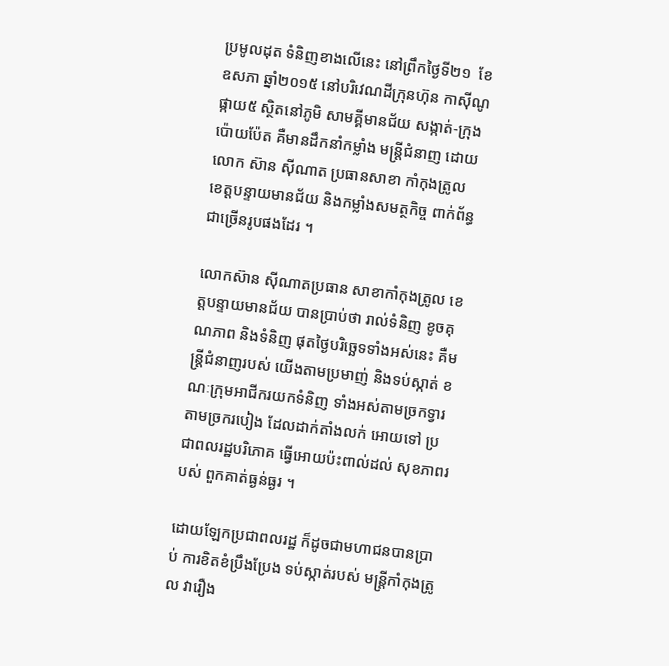ប្រមូលដុត ទំនិញខាងលើនេះ នៅព្រឹកថ្ងៃទី២១  ខែឧសភា ឆ្នាំ២០១៥ នៅបរិវេណដីក្រុនហ៊ុន កាស៊ីណូផ្កាយ៥ ស្ថិតនៅភូមិ សាមគ្គីមានជ័យ សង្កាត់-ក្រុងប៉ោយប៉ែត គឺមានដឹកនាំកម្លាំង មន្ត្រីជំនាញ ដោយលោក ស៊ាន ស៊ីណាត ប្រធានសាខា កាំកុងត្រូល ខេត្តបន្ទាយមានជ័យ និងកម្លាំងសមត្ថកិច្ច ពាក់ព័ន្ធ ជាច្រើនរូបផងដែរ ។

លោកស៊ាន ស៊ីណាតប្រធាន សាខាកាំកុងត្រូល ខេត្តបន្ទាយមានជ័យ បានប្រាប់ថា រាល់ទំនិញ ខូចគុណភាព និងទំនិញ ផុតថ្ងៃបរិច្ឆេទទាំងអស់នេះ គឺមន្ត្រីជំនាញរបស់ យើងតាមប្រមាញ់ និងទប់ស្កាត់ ខណៈក្រុមអាជីករយកទំនិញ ទាំងអស់តាមច្រកទ្វារ តាមច្រករបៀង ដែលដាក់តាំងលក់ អោយទៅ ប្រជាពលរដ្ឋបរិភោគ ធ្វើអោយប៉ះពាល់ដល់ សុខភាពរបស់ ពួកគាត់ធ្ងន់ធ្ងរ ។

ដោយឡែកប្រជាពលរដ្ឋ ក៏ដូចជាមហាជនបានប្រាប់ ការខិតខំប្រឹងប្រែង ទប់ស្កាត់របស់ មន្ត្រីកាំកុងត្រូល វារឿង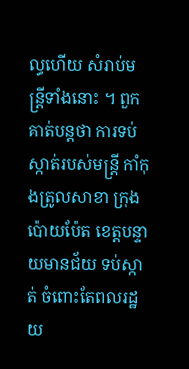ល្ធហើយ សំរាប់មន្ត្រីទាំងនោះ ។ ពួកគាត់បន្តថា ការទប់ស្កាត់របស់មន្ត្រី កាំកុងត្រូលសាខា ក្រុងប៉ោយប៉ែត ខេត្តបន្ទាយមានជ័យ ទប់ស្កាត់ ចំពោះតែពលរដ្ឋ យ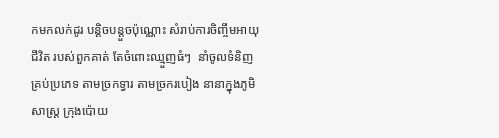កមកលក់ដូរ បន្តិចបន្តួចប៉ុណ្ណោះ សំរាប់ការចិញ្ចឹមអាយុជីវិត របស់ពួកគាត់ តែចំពោះឈ្មួញធំៗ  នាំចូលទំនិញ គ្រប់ប្រភេទ តាមច្រកទ្វារ តាមច្រករបៀង នានាក្នុងភូមិសាស្ត្រ ក្រុងប៉ោយ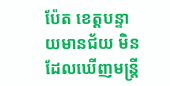ប៉ែត ខេត្តបន្ទាយមានជ័យ មិនដែលឃើញមន្ត្រី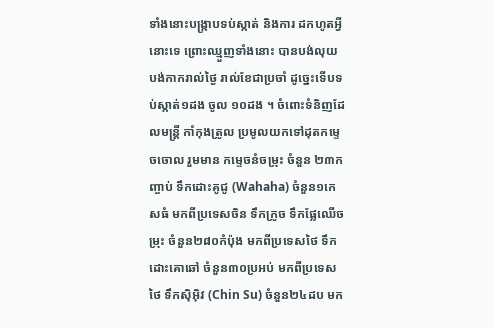ទាំងនោះបង្ក្រាបទប់ស្កាត់ និងការ ដកហូតអ្វីនោះទេ ព្រោះឈ្មួញទាំងនោះ បានបង់លុយ បង់កាករាល់ថ្ងៃ រាល់ខែជាប្រចាំ ដូច្នេះទើបទប់ស្កាត់១ដង ចូល ១០ដង ។ ចំពោះទំនិញដែលមន្ត្រី កាំកុងត្រូល ប្រមូលយកទៅដុតកម្ទេចចោល រួមមាន កម្ទេចនំចម្រុះ ចំនួន ២៣កញ្ចាប់ ទឹកដោះគូជូ (Wahaha) ចំនួន១កេសធំ មកពីប្រទេសចិន ទឹកក្រូច ទឹកផ្លែឈើចម្រុះ ចំនួន២៨០កំប៉ុង មកពីប្រទេសថៃ ទឹកដោះគោឆៅ ចំនួន៣០ប្រអប់ មកពីប្រទេសថៃ ទឹកស៊ិអ៊ិវ (Chin Su) ចំនួន២៤ដប មក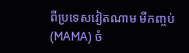ពីប្រទេសវៀតណាម មីកញ្ចប់ (MAMA) ចំ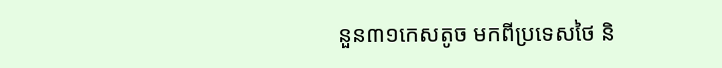នួន៣១កេសតូច មកពីប្រទេសថៃ និ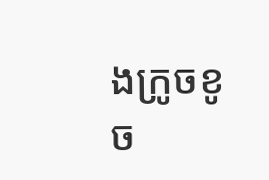ងក្រូចខូច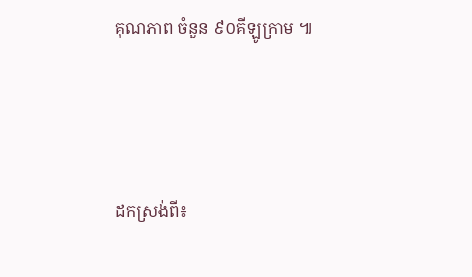គុណភាព ចំនួន ៩០គីឡូក្រាម ៕





ដកស្រង់ពី៖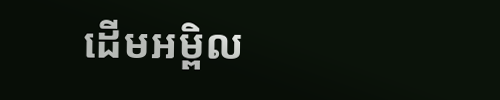ដើមអម្ពិល